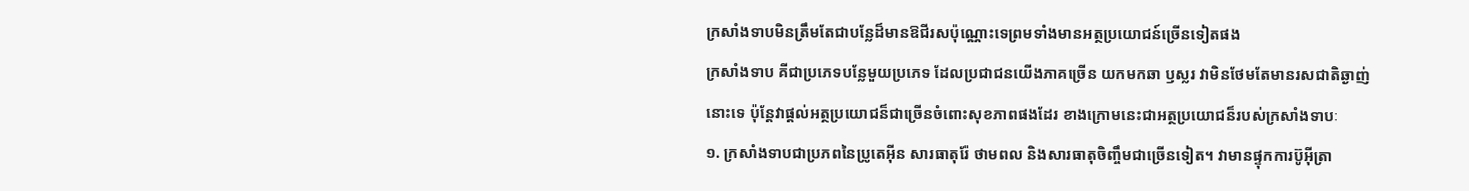ក្រសាំងទាបមិនត្រឹមតែជាបន្លែដ៏មានឱជីរសប៉ុណ្ណោះទេព្រមទាំងមានអត្ថប្រយោជន៍ច្រើនទៀតផង
ក្រសាំងទាប គីជាប្រភេទបន្លែមួយប្រភេទ ដែលប្រជាជនយើងភាគច្រើន យកមកឆា ឫស្លរ វាមិនថែមតែមានរសជាតិឆ្ងាញ់នោះទេ ប៉ុន្តែវាផ្តល់អត្ថប្រយោជន៏ជាច្រើនចំពោះសុខភាពផងដែរ ខាងក្រោមនេះជាអត្ថប្រយោជន៏របស់ក្រសាំងទាបៈ
១. ក្រសាំងទាបជាប្រភពនៃប្រូតេអ៊ីន សារធាតុរ៉ែ ថាមពល និងសារធាតុចិញ្ចឹមជាច្រើនទៀត។ វាមានផ្ទុកការប៊ូអ៊ីត្រា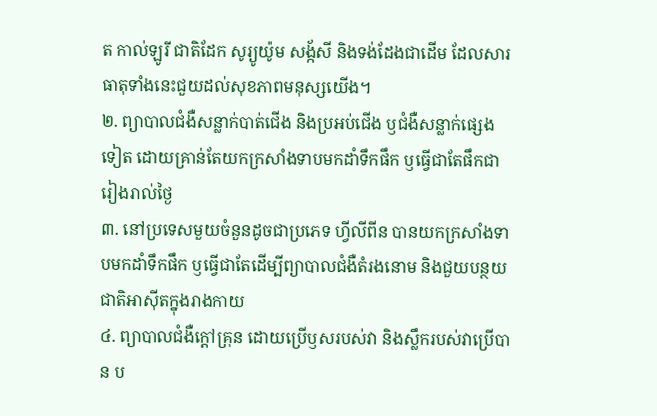ត កាល់ឡូរី ជាតិដែក សូរ្យូយ៉ូម សង្ក័សី និងទង់ដែងជាដើម ដែលសារធាតុទាំងនេះជួយដល់សុខភាពមនុស្សយើង។
២. ព្យាបាលជំងឺសន្លាក់បាត់ជើង និងប្រអប់ជើង ឫជំងឺសន្លាក់ផេ្សងទៀត ដោយគ្រាន់តែយកក្រសាំងទាបមកដាំទឹកផឹក ឫធ្វើជាតែផឹកជារៀងរាល់ថ្ងៃ
៣. នៅប្រទេសមួយចំនួនដូចជាប្រភេទ ហ្វីលីពីន បានយកក្រសាំងទាបមកដាំទឹកផឹក ឫធ្វើជាតែដើម្បីព្យាបាលជំងឺតំរងនោម និងជួយបន្ថយជាតិអាស៊ីតក្នុងរាងកាយ
៤. ព្យាបាលជំងឺក្តៅគ្រុន ដោយប្រើឫសរបស់វា និងស្លឹករបស់វាប្រើបាន ប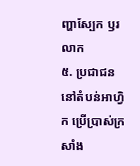ញ្ហាស្បែក ឫរលាក
៥. ប្រជាជននៅតំបន់អាហ្វិក ប្រើប្រាស់ក្រសាំង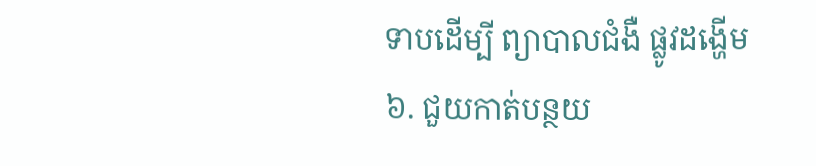ទាបដើម្បី ព្យាបាលជំងឺ ផ្លូវដង្ហើម
៦. ជួយកាត់បន្ថយ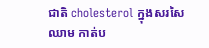ជាតិ cholesterol ក្នុងសរសៃឈាម កាត់ប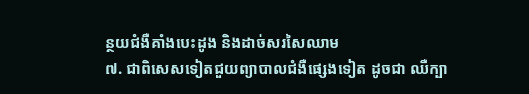ន្ថយជំងឺគាំងបេះដូង និងដាច់សរសៃឈាម
៧. ជាពិសេសទៀតជួយព្យាបាលជំងឺផេ្សងទៀត ដូចជា ឈឺក្បា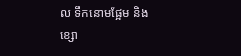ល ទឹកនោមផ្អែម និងខ្សោ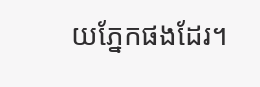យភ្នែកផងដែរ។